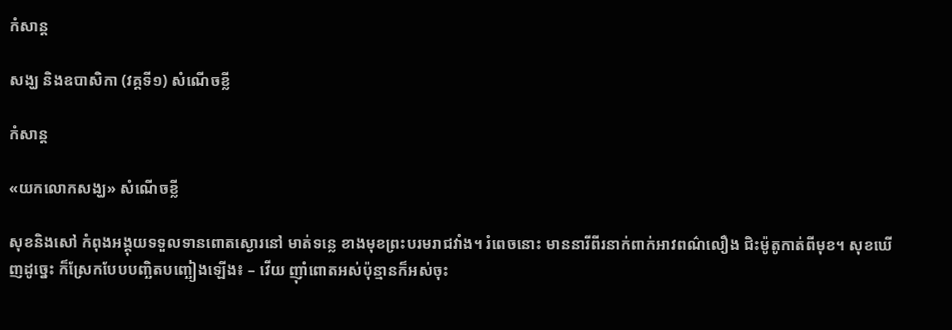កំសាន្ដ

សង្ឃ និងឧបាសិកា (វគ្គទី១) សំណើចខ្លី

កំសាន្ដ

«យកលោកសង្ឃ» សំណើចខ្លី

សុខនិងសៅ កំពុងអង្គុយទទួលទានពោតស្ងោរនៅ មាត់ទន្លេ ខាងមុខព្រះបរមរាជវាំង។ រំពេចនោះ មាននារីពីរនាក់ពាក់អាវពណ៌លឿង ជិះម៉ូតូកាត់ពីមុខ។ សុខឃើញដូច្នេះ ក៏ស្រែកបែបបញ្ឆិតបញ្ឆៀងឡើង៖ – វើយ ញ៉ាំពោតអស់ប៉ុន្មានក៏អស់ចុះ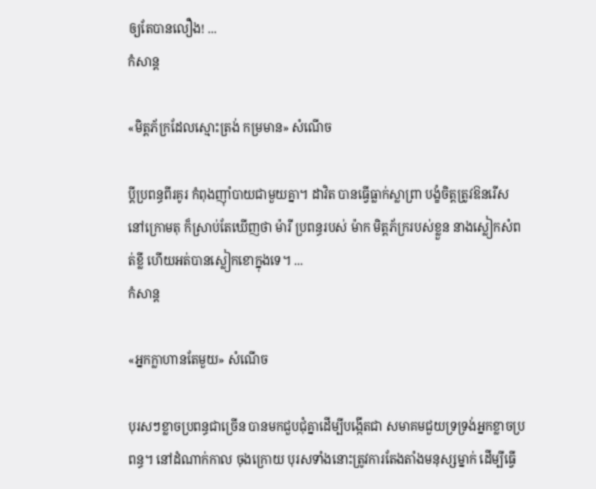ឲ្យតែបានលឿង! ...
កំសាន្ដ

«មិត្តភ័ក្រដែលស្មោះត្រង់ កម្រមាន» សំណើច

ប្ដីប្រពន្ធពីរគូរ កំពុងញ៉ាំបាយជាមួយគ្នា។ ដាវិត បានធ្វើធ្លាក់ស្លាព្រា បង្ខំចិត្តត្រូវឱនរើស នៅក្រោមតុ ក៏ស្រាប់តែឃើញថា ម៉ារី ប្រពន្ធរបស់ ម៉ាក មិត្តភ័ក្ររបស់ខ្លួន នាងស្លៀកសំពត់ខ្លី ហើយអត់បានស្លៀកខោក្នុងទេ។ ...
កំសាន្ដ

«អ្នកក្លាហានតែមួយ» សំណើច

បុរសៗខ្លាចប្រពន្ធជាច្រើន បានមកជួបជុំគ្នាដើម្បីបង្កើតជា សមាគមជួយទ្រទ្រង់អ្នកខ្លាចប្រពន្ធ។ នៅដំណាក់កាល ចុងក្រោយ បុរសទាំងនោះត្រូវការតែងតាំងមនុស្សម្នាក់ ដើម្បីធ្វើ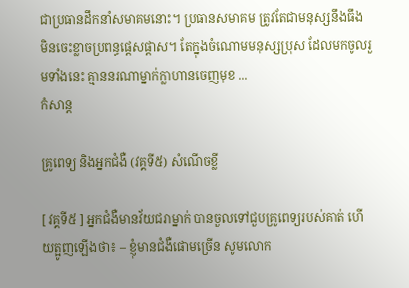ជាប្រធានដឹកនាំសមាគមនោះ។ ប្រធានសមាគម ត្រូវតែជាមនុស្សនឹងធឹង មិនចេះខ្លាចប្រពន្ធផ្ដេសផ្ដាស។ តែក្នុងចំណោមមនុស្សប្រុស ដែលមកចូលរួមទាំងនេះ គ្មាននរណាម្នាក់ក្លាហានចេញមុខ ...
កំសាន្ដ

គ្រូពេទ្យ និងអ្នកជំងឺ (វគ្គទី៥) សំណើចខ្លី

[ វគ្គទី៥ ] អ្នកជំងឺមានវ័យជរាម្នាក់ បានចួលទៅជួបគ្រូពេទ្យរបស់គាត់ ហើយត្អូញឡើងថា៖ – ខ្ញុំមានជំងឺផោមច្រើន សូមលោក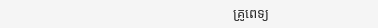គ្រូពេទ្យ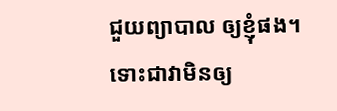ជួយព្យាបាល ឲ្យខ្ញុំផង។ ទោះជាវាមិនឲ្យ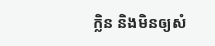ក្លិន និងមិនឲ្យសំ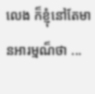លេង ក៏ខ្ញុំនៅតែមានអារម្មណ៏ថា ...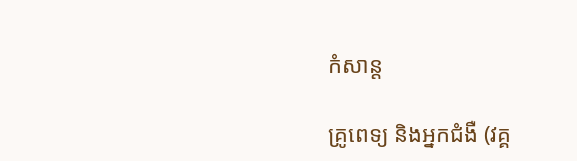កំសាន្ដ

គ្រូពេទ្យ និងអ្នកជំងឺ (វគ្គ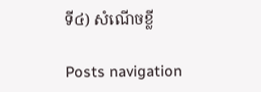ទី៤) សំណើចខ្លី

Posts navigation